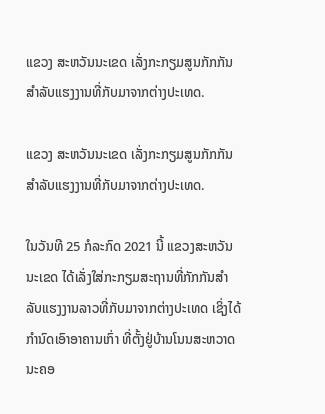ແຂວງ ສະຫວັນນະເຂດ ເລັ່ງກະກຽມສູນກັກກັນສຳລັບແຮງງານທີ່ກັບມາຈາກຕ່າງປະເທດ.

ແຂວງ ສະຫວັນນະເຂດ ເລັ່ງກະກຽມສູນກັກກັນສຳລັບແຮງງານທີ່ກັບມາຈາກຕ່າງປະເທດ.

ໃນວັນທີ 25 ກໍລະກົດ 2021 ນີ້ ແຂວງສະຫວັນນະເຂດ ໄດ້ເລັ່ງໃສ່ກະກຽມສະຖານທີ່ກັກກັນສຳລັບແຮງງານລາວທີ່ກັບມາຈາກຕ່າງປະເທດ ເຊິ່ງໄດ້ກຳນົດເອົາອາຄານເກົ່າ ທີ່ຕັ້ງຢູ່ບ້ານໂນນສະຫວາດ ນະຄອ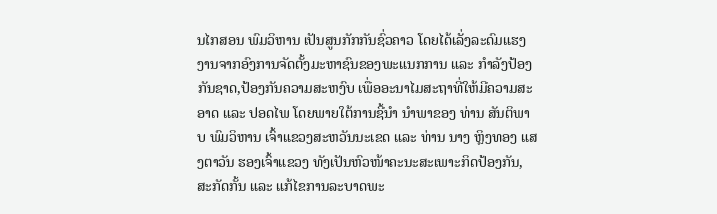ນໄກສອນ ພົມວິຫານ ເປັນສູນກັກກັນຊົ່ວຄາວ ໂດຍໄດ້ເລັ່ງລະດົມແຮງງານຈາກອົງການຈັດຕັ້ງມະຫາຊົນຂອງພະແນກການ ແລະ ກຳລັງປ້ອງກັນຊາດ,ປ້ອງກັນຄວາມສະຫງົບ ເພື່ອອະນາໄມສະຖາທີ່ໃຫ້ມີຄວາມສະອາດ ແລະ ປອດໄພ ໂດຍພາຍໃຕ້ການຊີ້ນຳ ນຳພາຂອງ ທ່ານ ສັນຕິພາບ ພົມວິຫານ ເຈົ້າແຂວງສະຫວັນນະເຂດ ແລະ ທ່ານ ນາງ ຫຼິງທອງ ແສງຕາວັນ ຮອງເຈົ້າແຂວງ ທັງເປັນຫົວໜ້າຄະນະສະເພາະກິດປ້ອງກັນ,ສະກັດກັ້ນ ແລະ ແກ້ໄຂການລະບາດພະ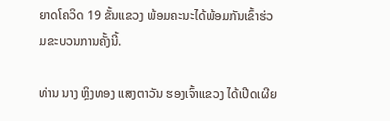ຍາດໂຄວິດ 19 ຂັ້ນແຂວງ ພ້ອມຄະນະໄດ້ພ້ອມກັນເຂົ້າຮ່ວມຂະບວນການຄັ້ງນີ້.

ທ່ານ ນາງ ຫຼິງທອງ ແສງຕາວັນ ຮອງເຈົ້າແຂວງ ໄດ້ເປີດເຜີຍ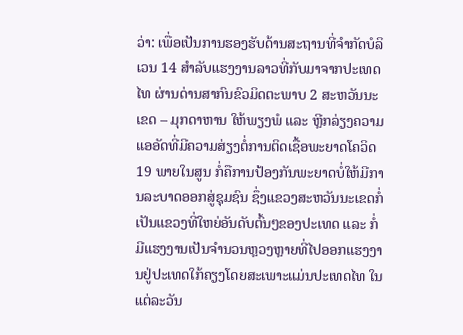ວ່າ: ເພື່ອເປັນການຮອງຮັບດ້ານສະຖານທີ່ຈຳກັດບໍລິເວນ 14 ສຳລັບແຮງງານລາວທີ່ກັບມາຈາກປະເທດໄທ ຜ່ານດ່ານສາກົນຂົວມິດຕະພາບ 2 ສະຫວັນນະເຂດ – ມຸກດາຫານ ໃຫ້ພຽງພໍ ແລະ ຫຼີກລ່ຽງຄວາມແອອັດທີ່ມີຄວາມສ່ຽງຕໍ່ການຕິດເຊື້ອພະຍາດໂຄວິດ 19 ພາຍໃນສູນ ກໍ່ຄືການປ້ອງກັນພະຍາດບໍ່ໃຫ້ມີການລະບາດອອກສູ່ຊຸມຊົນ ຊຶ່ງແຂວງສະຫວັນນະເຂດກໍ່ເປັນແຂວງທີ່ໃຫຍ່ອັນດັບຕົ້ນໆຂອງປະເທດ ແລະ ກໍ່ມີແຮງງານເປັນຈຳນວນຫຼວງຫຼາຍທີ່ໄປອອກແຮງງານຢູ່ປະເທດໃກ້ຄຽງໂດຍສະເພາະແມ່ນປະເທດໄທ ໃນແຕ່ລະວັນ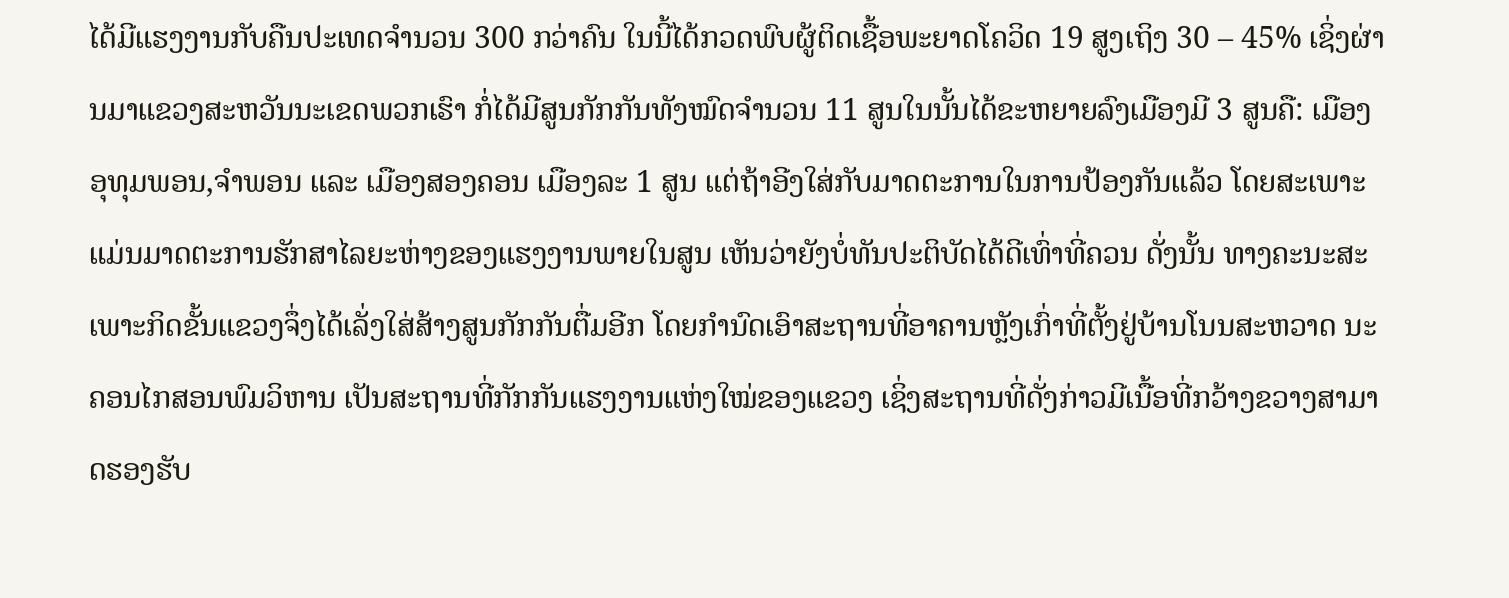ໄດ້ມີແຮງງານກັບຄືນປະເທດຈຳນວນ 300 ກວ່າຄົນ ໃນນີ້ໄດ້ກວດພົບຜູ້ຕິດເຊື້ອພະຍາດໂຄວິດ 19 ສູງເຖິງ 30 – 45% ເຊິ່ງຜ່ານມາແຂວງສະຫວັນນະເຂດພວກເຮົາ ກໍ່ໄດ້ມີສູນກັກກັນທັງໝົດຈຳນວນ 11 ສູນໃນນັ້ນໄດ້ຂະຫຍາຍລົງເມືອງມີ 3 ສູນຄື: ເມືອງອຸທຸມພອນ,ຈຳພອນ ແລະ ເມືອງສອງຄອນ ເມືອງລະ 1 ສູນ ແຕ່ຖ້າອີງໃສ່ກັບມາດຕະການໃນການປ້ອງກັນແລ້ວ ໂດຍສະເພາະແມ່ນມາດຕະການຮັກສາໄລຍະຫ່າງຂອງແຮງງານພາຍໃນສູນ ເຫັນວ່າຍັງບໍ່ທັນປະຕິບັດໄດ້ດີເທົ່າທີ່ຄວນ ດັ່ງນັ້ນ ທາງຄະນະສະເພາະກິດຂັ້ນແຂວງຈຶ່ງໄດ້ເລັ່ງໃສ່ສ້າງສູນກັກກັນຕື່ມອີກ ໂດຍກຳນົດເອົາສະຖານທີ່ອາຄານຫຼັງເກົ່າທີ່ຕັ້ງຢູ່ບ້ານໂນນສະຫວາດ ນະຄອນໄກສອນພົມວິຫານ ເປັນສະຖານທີ່ກັກກັນແຮງງານແຫ່ງໃໝ່ຂອງແຂວງ ເຊິ່ງສະຖານທີ່ດັ່ງກ່າວມີເນື້ອທີ່ກວ້າງຂວາງສາມາດຮອງຮັບ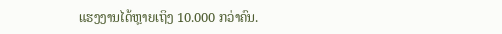ແຮງງານໄດ້ຫຼາຍເຖິງ 10.000 ກວ່າຄົນ.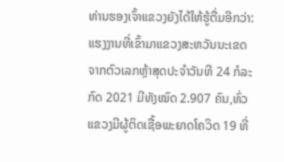ທ່ານຮອງເຈົ້າແຂວງຍັງໄດ້ໃຫ້ຮູ້ຕື່ມອີກວ່າ: ແຮງງານທີ່ເຂົ້າມາແຂວງສະຫວັນນະເຂດ ຈາກຕົວເລກຫຼ້າສຸດປະຈຳວັນທີ 24 ກໍລະກົດ 2021 ມີທັງໝົດ 2.907 ຄົນ,ທົ່ວແຂວງມີຜູ້ຕິດເຊື້ອພະຍາດໂຄວິດ 19 ທີ່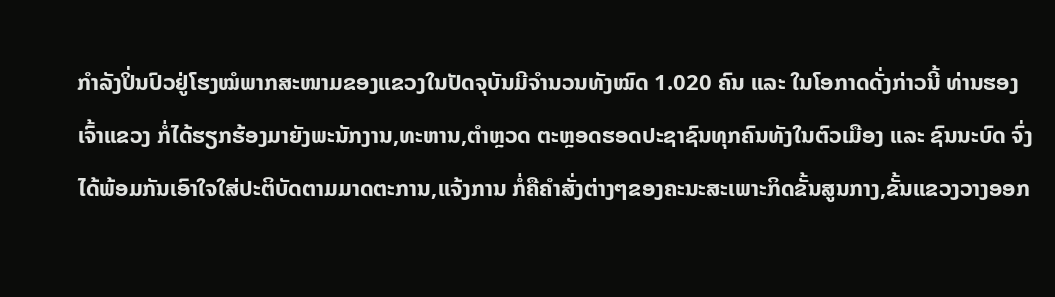ກຳລັງປິ່ນປົວຢູ່ໂຮງໝໍພາກສະໜາມຂອງແຂວງໃນປັດຈຸບັນມີຈຳນວນທັງໝົດ 1.020 ຄົນ ແລະ ໃນໂອກາດດັ່ງກ່າວນີ້ ທ່ານຮອງເຈົ້າແຂວງ ກໍ່ໄດ້ຮຽກຮ້ອງມາຍັງພະນັກງານ,ທະຫານ,ຕຳຫຼວດ ຕະຫຼອດຮອດປະຊາຊົນທຸກຄົນທັງໃນຕົວເມືອງ ແລະ ຊົນນະບົດ ຈົ່ງໄດ້ພ້ອມກັນເອົາໃຈໃສ່ປະຕິບັດຕາມມາດຕະການ,ແຈ້ງການ ກໍ່ຄືຄຳສັ່ງຕ່າງໆຂອງຄະນະສະເພາະກິດຂັ້ນສູນກາງ,ຂັ້ນແຂວງວາງອອກ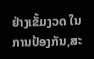ຢ່າງເຂັ້ມງວດ ໃນການປ້ອງກັນ,ສະ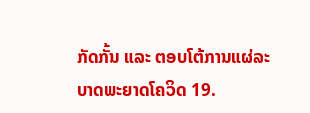ກັດກັ້ນ ແລະ ຕອບໂຕ້ການແຜ່ລະບາດພະຍາດໂຄວິດ 19.